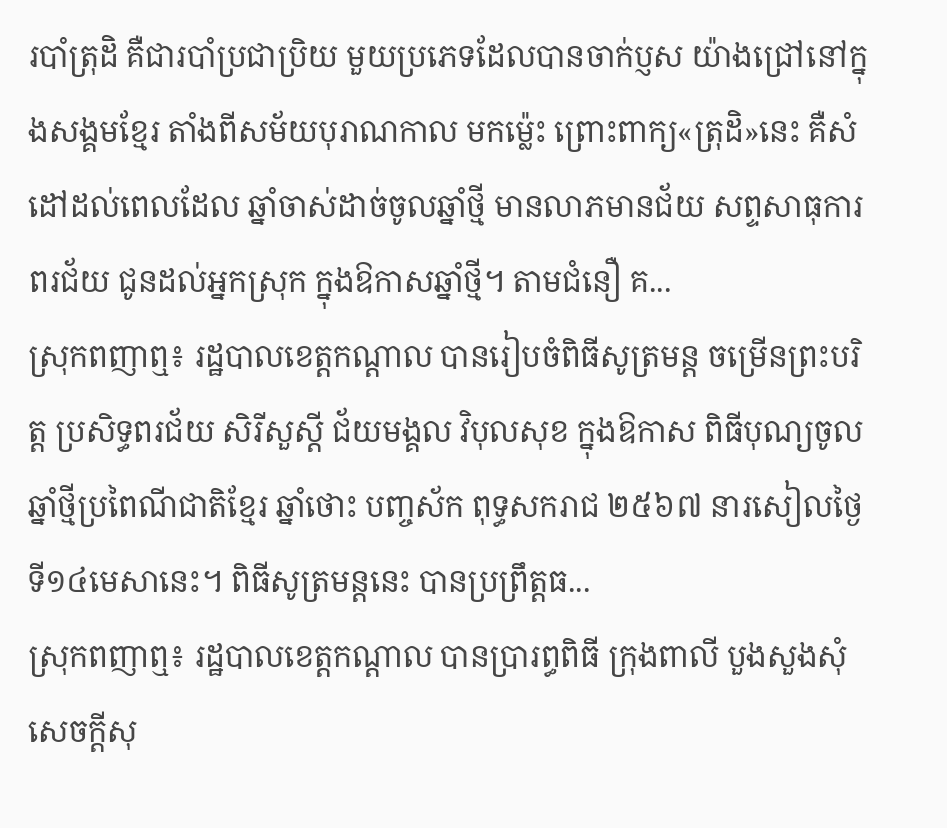របាំត្រុដិ គឺជារបាំប្រជាប្រិយ មួយប្រភេទដែលបានចាក់ប្ញស យ៉ាងជ្រៅនៅក្នុងសង្គមខ្មែរ តាំងពីសម័យបុរាណកាល មកម្ល៉េះ ព្រោះពាក្យ«ត្រុដិ»នេះ គឺសំដៅដល់ពេលដែល ឆ្នាំចាស់ដាច់ចូលឆ្នាំថ្មី មានលាភមានជ័យ សព្ទសាធុការពរជ័យ ជូនដល់អ្នកស្រុក ក្នុងឱកាសឆ្នាំថ្មី។ តាមជំនឿ គ...
ស្រុកពញាឮ៖ រដ្ឋបាលខេត្តកណ្តាល បានរៀបចំពិធីសូត្រមន្ត ចម្រើនព្រះបរិត្ត ប្រសិទ្ធពរជ័យ សិរីសួស្តី ជ័យមង្គល វិបុលសុខ ក្នុងឱកាស ពិធីបុណ្យចូលឆ្នាំថ្មីប្រពៃណីជាតិខ្មែរ ឆ្នាំថោះ បញ្ចស័ក ពុទ្ធសករាជ ២៥៦៧ នារសៀលថ្ងៃទី១៤មេសានេះ។ ពិធីសូត្រមន្តនេះ បានប្រព្រឹត្តធ...
ស្រុកពញាឮ៖ រដ្ឋបាលខេត្តកណ្តាល បានប្រារព្ធពិធី ក្រុងពាលី បួងសួងសុំសេចក្តីសុ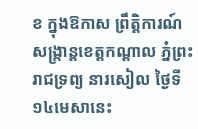ខ ក្នុងឱកាស ព្រឹត្តិការណ៍ សង្ក្រាន្តខេត្តកណ្តាល ភ្នំព្រះរាជទ្រព្យ នារសៀល ថ្ងៃទី១៤មេសានេះ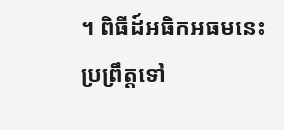។ ពិធីដ៍អធិកអធមនេះ ប្រព្រឹត្តទៅ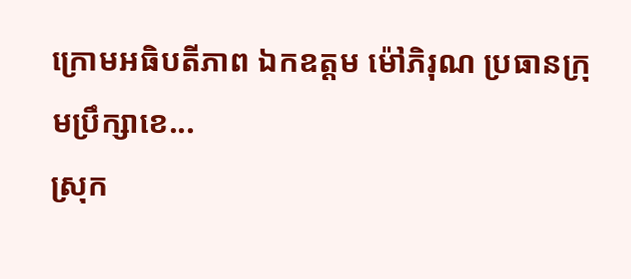ក្រោមអធិបតីភាព ឯកឧត្តម ម៉ៅភិរុណ ប្រធានក្រុមប្រឹក្សាខេ...
ស្រុក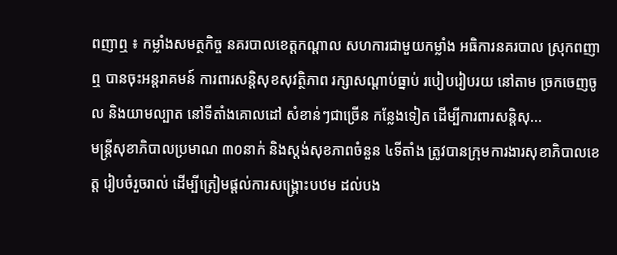ពញាឮ ៖ កម្លាំងសមត្ថកិច្ច នគរបាលខេត្តកណ្តាល សហការជាមួយកម្លាំង អធិការនគរបាល ស្រុកពញាឮ បានចុះអន្តរាគមន៍ ការពារសន្តិសុខសុវត្ថិភាព រក្សាសណ្តាប់ធ្នាប់ របៀបរៀបរយ នៅតាម ច្រកចេញចូល និងយាមល្បាត នៅទីតាំងគោលដៅ សំខាន់ៗជាច្រើន កន្លែងទៀត ដើម្បីការពារសន្តិសុ...
មន្រ្តីសុខាភិបាលប្រមាណ ៣០នាក់ និងស្តង់សុខភាពចំនួន ៤ទីតាំង ត្រូវបានក្រុមការងារសុខាភិបាលខេត្ត រៀបចំរួចរាល់ ដើម្បីត្រៀមផ្តល់ការសង្គ្រោះបឋម ដល់បង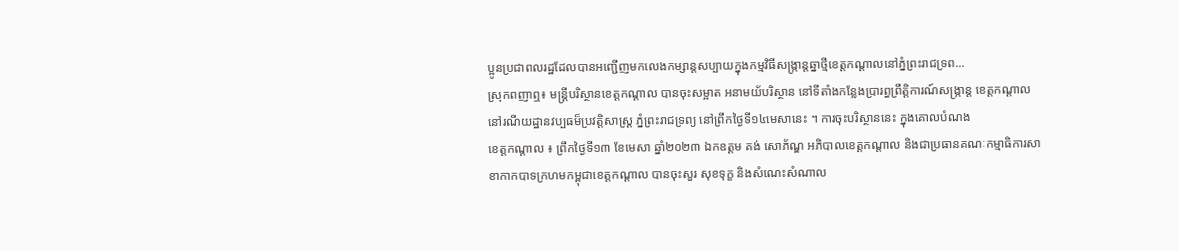ប្អូនប្រជាពលរដ្ឋដែលបានអញ្ជើញមកលេងកម្សាន្តសប្បាយក្នុងកម្មវិធីសង្ក្រាន្តឆ្នាថ្មីខេត្តកណ្តាលនៅភ្នំព្រះរាជទ្រព...
ស្រុកពញាឮ៖ មន្ត្រីបរិស្ថានខេត្តកណ្តាល បានចុះសម្អាត អនាមយ័បរិស្ថាន នៅទីតាំងកន្លែងប្រារព្ធព្រឹត្តិការណ៍សង្ក្រាន្ត ខេត្តកណ្តាល នៅរណីយដ្ឋានវប្បធម៏ប្រវត្តិសាស្ត្រ ភ្នំព្រះរាជទ្រព្យ នៅព្រឹកថ្ងៃទី១៤មេសានេះ ។ ការចុះបរិស្ថាននេះ ក្នុងគោលបំណង
ខេត្តកណ្តាល ៖ ព្រឹកថ្ងៃទី១៣ ខែមេសា ឆ្នាំ២០២៣ ឯកឧត្ដម គង់ សោភ័ណ្ឌ អភិបាលខេត្តកណ្ដាល និងជាប្រធានគណៈកម្មាធិការសាខាកាកបាទក្រហមកម្ពុជាខេត្តកណ្ដាល បានចុះសួរ សុខទុក្ខ និងសំណេះសំណាល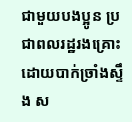ជាមួយបងប្អូន ប្រជាពលរដ្ឋរងគ្រោះដោយបាក់ច្រាំងស្ទឹង ស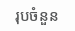រុបចំនួន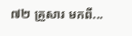៧២ គ្រួសារ មកពី...